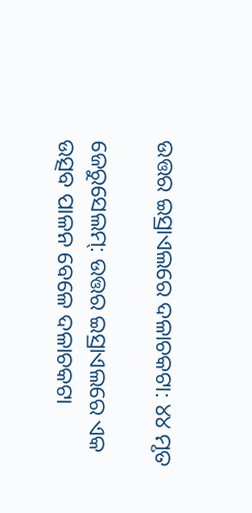ଉତ୍ତର ଇସ୍ରାଏଲରେ ଦଳାଚକଟା: ୪୪ ମୃତ

ଜେରୁସେଲମ୍: ଉତ୍ତର ଇସ୍ରାଏଲରେ ଏକ ଉତ୍ସବ ପାଳନ ବେଳେ ଦଳାଚକଟା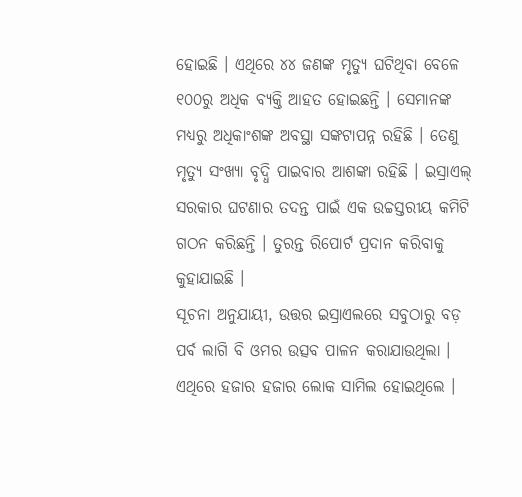ହୋଇଛି । ଏଥିରେ ୪୪ ଜଣଙ୍କ ମୃତ୍ୟୁ ଘଟିଥିବା ବେଳେ ୧୦୦ରୁ ଅଧିକ ବ୍ୟକ୍ତି ଆହତ ହୋଇଛନ୍ତି । ସେମାନଙ୍କ ମଧ୍ୟରୁ ଅଧିକାଂଶଙ୍କ ଅବସ୍ଥା ସଙ୍କଟାପନ୍ନ ରହିଛି । ତେଣୁ ମୃତ୍ୟୁ ସଂଖ୍ୟା ବୃଦ୍ଧି ପାଇବାର ଆଶଙ୍କା ରହିଛି । ଇସ୍ରାଏଲ୍ ସରକାର ଘଟଣାର ତଦନ୍ତ ପାଇଁ ଏକ ଉଚ୍ଚସ୍ତରୀୟ କମିଟି ଗଠନ କରିଛନ୍ତି । ତୁରନ୍ତ ରିପୋର୍ଟ ପ୍ରଦାନ କରିବାକୁ କୁହାଯାଇଛି ।
ସୂଚନା ଅନୁଯାୟୀ, ଉତ୍ତର ଇସ୍ରାଏଲରେ ସବୁଠାରୁ ବଡ଼ ପର୍ବ ଲାଗି ବି ଓମର ଉତ୍ସବ ପାଳନ କରାଯାଉଥିଲା । ଏଥିରେ ହଜାର ହଜାର ଲୋକ ସାମିଲ ହୋଇଥିଲେ ।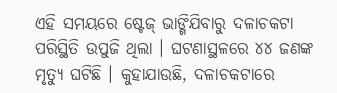ଏହି ସମୟରେ ଷ୍ଟେଜ୍ ଭାଙ୍ଗିଯିବାରୁ ଦଳାଚକଟା ପରିସ୍ଥିତି ଉପୁଜି ଥିଲା । ଘଟଣାସ୍ଥଳରେ ୪୪ ଜଣଙ୍କ ମୃତ୍ୟୁ ଘଟିଛି । କୁହାଯାଉଛି, ଦଳାଚକଟାରେ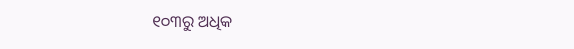୧୦୩ରୁ ଅଧିକ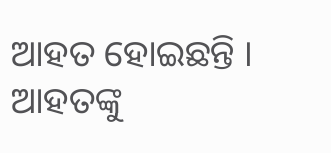ଆହତ ହୋଇଛନ୍ତି । ଆହତଙ୍କୁ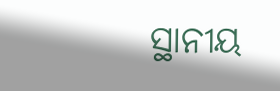ସ୍ଥାନୀୟ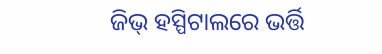ଜିଭ୍ ହସ୍ପିଟାଲରେ ଭର୍ତ୍ତି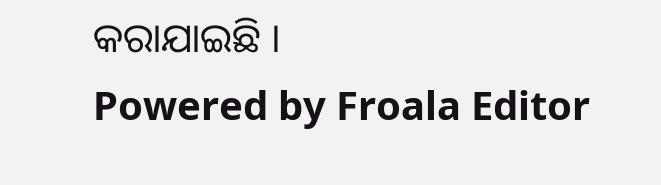କରାଯାଇଛି ।
Powered by Froala Editor